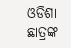ଓଡିଶା ଛାତ୍ରଙ୍କ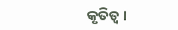କୃତିତ୍ୱ ।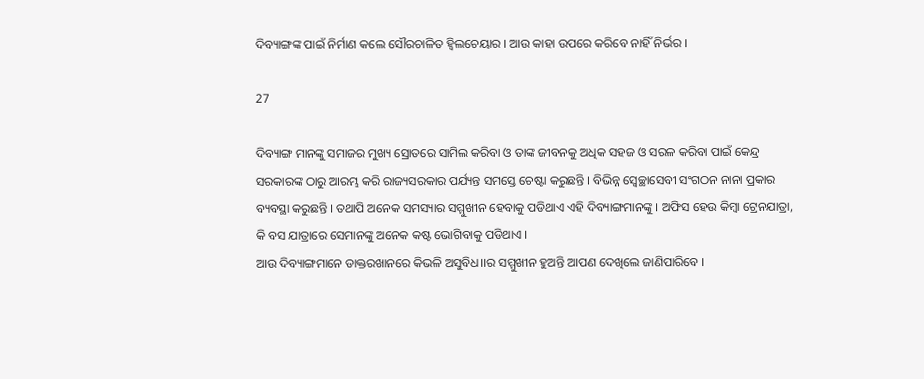ଦିବ୍ୟାଙ୍ଗଙ୍କ ପାଇଁ ନିର୍ମାଣ କଲେ ସୌରଚାଳିତ ହ୍ୱିଲଚେୟାର । ଆଉ କାହା ଉପରେ କରିବେ ନାହିଁ ନିର୍ଭର ।

27

ଦିବ୍ୟାଙ୍ଗ ମାନଙ୍କୁ ସମାଜର ମୁଖ୍ୟ ସ୍ରୋତରେ ସାମିଲ କରିବା ଓ ତାଙ୍କ ଜୀବନକୁ ଅଧିକ ସହଜ ଓ ସରଳ କରିବା ପାଇଁ କେନ୍ଦ୍ର ସରକାରଙ୍କ ଠାରୁ ଆରମ୍ଭ କରି ରାଜ୍ୟସରକାର ପର୍ଯ୍ୟନ୍ତ ସମସ୍ତେ ଚେଷ୍ଟା କରୁଛନ୍ତି । ବିଭିନ୍ନ ସ୍ୱେଚ୍ଛାସେବୀ ସଂଗଠନ ନାନା ପ୍ରକାର ବ୍ୟବସ୍ଥା କରୁଛନ୍ତି । ତଥାପି ଅନେକ ସମସ୍ୟାର ସମ୍ମୁଖୀନ ହେବାକୁ ପଡିଥାଏ ଏହି ଦିବ୍ୟାଙ୍ଗମାନଙ୍କୁ । ଅଫିସ ହେଉ କିମ୍ବା ଟ୍ରେନଯାତ୍ରା, କି ବସ ଯାତ୍ରାରେ ସେମାନଙ୍କୁ ଅନେକ କଷ୍ଟ ଭୋଗିବାକୁ ପଡିଥାଏ ।
ଆଉ ଦିବ୍ୟାଙ୍ଗମାନେ ଡାକ୍ତରଖାନରେ କିଭଳି ଅସୁବିଧ।।ର ସମ୍ମୁଖୀନ ହୁଅନ୍ତି ଆପଣ ଦେଖିଲେ ଜାଣିପାରିବେ ।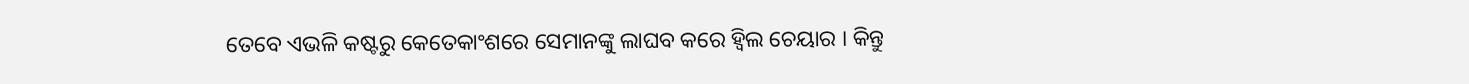ତେବେ ଏଭଳି କଷ୍ଟରୁ କେତେକାଂଶରେ ସେମାନଙ୍କୁ ଲାଘବ କରେ ହ୍ୱିଲ ଚେୟାର । କିନ୍ତୁ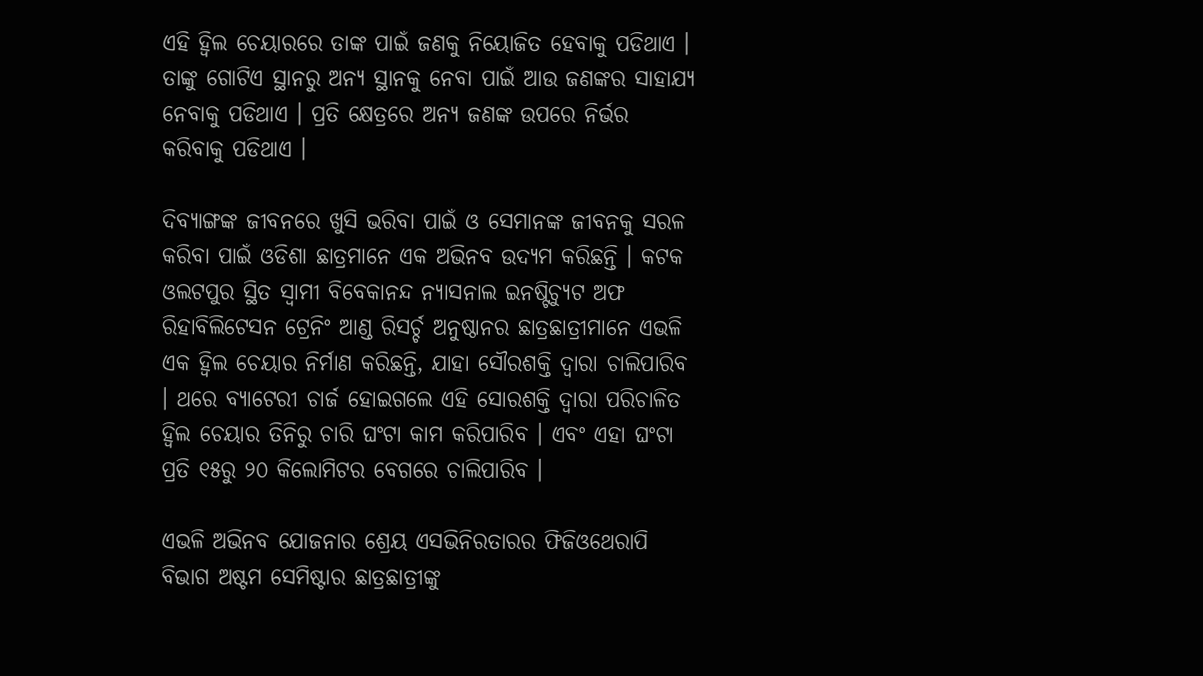ଏହି ହ୍ୱିଲ ଚେୟାରରେ ତାଙ୍କ ପାଇଁ ଜଣକୁ ନିୟୋଜିତ ହେବାକୁ ପଡିଥାଏ । ତାଙ୍କୁ ଗୋଟିଏ ସ୍ଥାନରୁ ଅନ୍ୟ ସ୍ଥାନକୁ ନେବା ପାଇଁ ଆଉ ଜଣଙ୍କର ସାହାଯ୍ୟ ନେବାକୁ ପଡିଥାଏ । ପ୍ରତି କ୍ଷେତ୍ରରେ ଅନ୍ୟ ଜଣଙ୍କ ଉପରେ ନିର୍ଭର କରିବାକୁ ପଡିଥାଏ ।

ଦିବ୍ୟାଙ୍ଗଙ୍କ ଜୀବନରେ ଖୁସି ଭରିବା ପାଇଁ ଓ ସେମାନଙ୍କ ଜୀବନକୁ ସରଳ କରିବା ପାଇଁ ଓଡିଶା ଛାତ୍ରମାନେ ଏକ ଅଭିନବ ଉଦ୍ୟମ କରିଛନ୍ତି । କଟକ ଓଲଟପୁର ସ୍ଥିତ ସ୍ୱାମୀ ବିବେକାନନ୍ଦ ନ୍ୟାସନାଲ ଇନଷ୍ଟିଚ୍ୟୁଟ ଅଫ ରିହାବିଲିଟେସନ ଟ୍ରେନିଂ ଆଣ୍ଡ ରିସର୍ଚ୍ଚ ଅନୁଷ୍ଠାନର ଛାତ୍ରଛାତ୍ରୀମାନେ ଏଭଳି ଏକ ହ୍ୱିଲ ଚେୟାର ନିର୍ମାଣ କରିଛନ୍ତି, ଯାହା ସୌରଶକ୍ତି ଦ୍ୱାରା ଚାଲିପାରିବ । ଥରେ ବ୍ୟାଟେରୀ ଚାର୍ଜ ହୋଇଗଲେ ଏହି ସୋରଶକ୍ତି ଦ୍ୱାରା ପରିଚାଳିତ ହ୍ୱିଲ ଚେୟାର ତିନିରୁ ଚାରି ଘଂଟା କାମ କରିପାରିବ । ଏବଂ ଏହା ଘଂଟା ପ୍ରତି ୧୫ରୁ ୨୦ କିଲୋମିଟର ବେଗରେ ଚାଲିପାରିବ ।

ଏଭଳି ଅଭିନବ ଯୋଜନାର ଶ୍ରେୟ ଏସଭିନିରତାରର ଫିଜିଓଥେରାପି ବିଭାଗ ଅଷ୍ଟମ ସେମିଷ୍ଟାର ଛାତ୍ରଛାତ୍ରୀଙ୍କୁ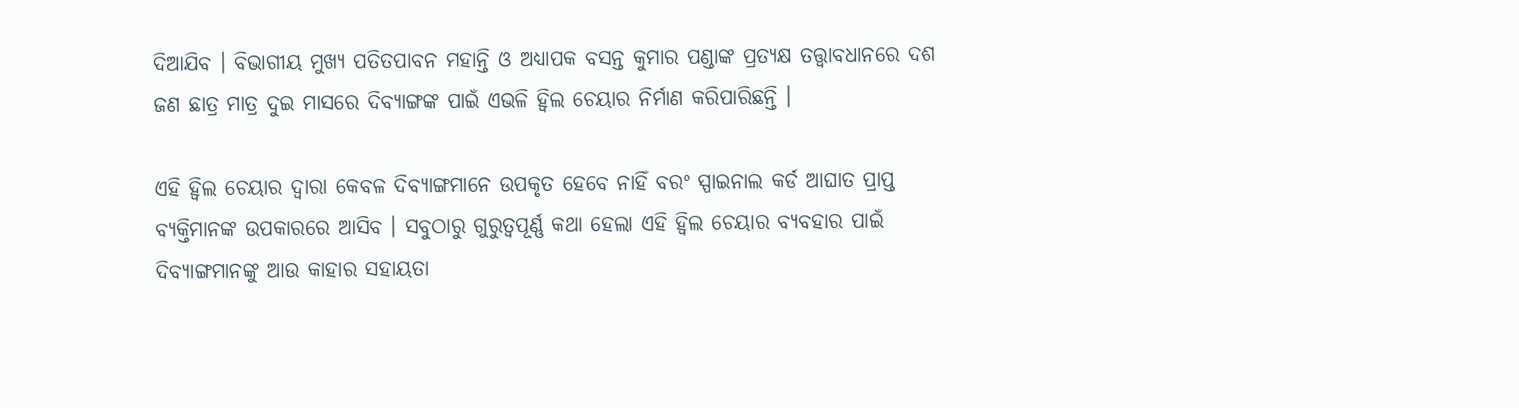ଦିଆଯିବ । ବିଭାଗୀୟ ମୁଖ୍ୟ ପତିତପାବନ ମହାନ୍ତି ଓ ଅଧ୍ୟାପକ ବସନ୍ତ କୁମାର ପଣ୍ଡାଙ୍କ ପ୍ରତ୍ୟକ୍ଷ ତତ୍ତ୍ୱାବଧାନରେ ଦଶ ଜଣ ଛାତ୍ର ମାତ୍ର ଦୁଇ ମାସରେ ଦିବ୍ୟାଙ୍ଗଙ୍କ ପାଇଁ ଏଭଳି ହ୍ୱିଲ ଚେୟାର ନିର୍ମାଣ କରିପାରିଛନ୍ତି ।

ଏହି ହ୍ୱିଲ ଚେୟାର ଦ୍ୱାରା କେବଳ ଦିବ୍ୟାଙ୍ଗମାନେ ଉପକୃତ ହେବେ ନାହିଁ ବରଂ ସ୍ପାଇନାଲ କର୍ଡ ଆଘାତ ପ୍ରାପ୍ତ ବ୍ୟକ୍ତିମାନଙ୍କ ଉପକାରରେ ଆସିବ । ସବୁଠାରୁ ଗୁରୁତ୍ୱପୂର୍ଣ୍ଣ କଥା ହେଲା ଏହି ହ୍ୱିଲ ଚେୟାର ବ୍ୟବହାର ପାଇଁ ଦିବ୍ୟାଙ୍ଗମାନଙ୍କୁ ଆଉ କାହାର ସହାୟତା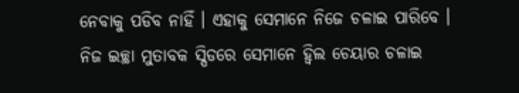ନେବାକୁ ପଡିବ ନାହିଁ । ଏହାକୁ ସେମାନେ ନିଜେ ଚଳାଇ ପାରିବେ । ନିଜ ଇଚ୍ଛା ମୁତାବକ ସ୍ପିଡରେ ସେମାନେ ହ୍ୱିଲ ଚେୟାର ଚଳାଇ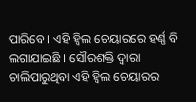ପାରିବେ । ଏହି ହ୍ୱିଲ ଚେୟାରରେ ହର୍ଣ୍ଣ ବି ଲଗାଯାଇଛି । ସୌରଶକ୍ତି ଦ୍ୱାରା ଚାଲିପାରୁଥିବା ଏହି ହ୍ୱିଲ ଚେୟାରର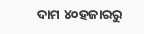ଦାମ ୪୦ହଜାରରୁ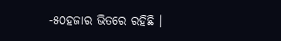-୫୦ହଜାର ଭିତରେ ରହିଛି ।